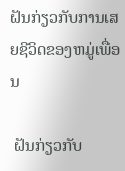ຝັນກ່ຽວກັບການເສຍຊີວິດຂອງຫມູ່ເພື່ອນ

 ຝັນກ່ຽວກັບ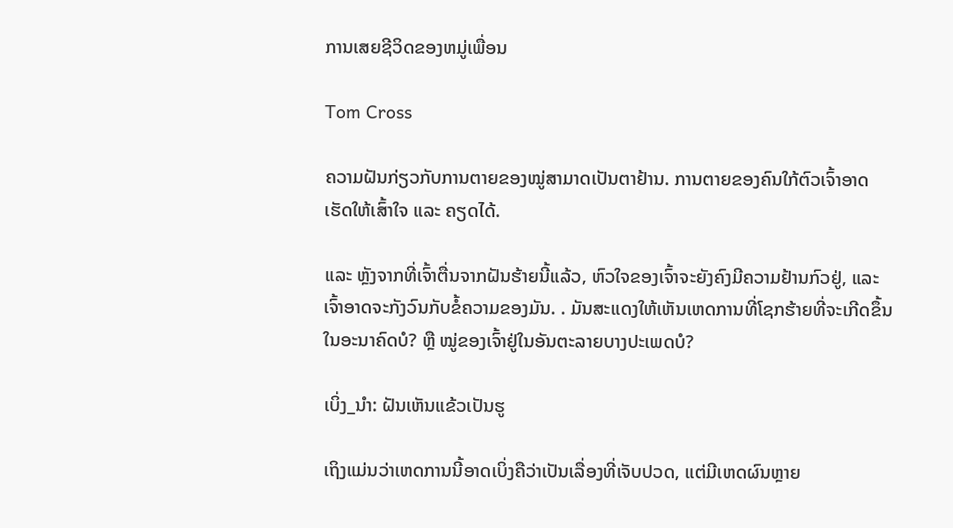ການເສຍຊີວິດຂອງຫມູ່ເພື່ອນ

Tom Cross

ຄວາມຝັນກ່ຽວກັບການຕາຍຂອງໝູ່ສາມາດເປັນຕາຢ້ານ. ການຕາຍຂອງຄົນໃກ້ຕົວເຈົ້າອາດເຮັດໃຫ້ເສົ້າໃຈ ແລະ ຄຽດໄດ້.

ແລະ ຫຼັງຈາກທີ່ເຈົ້າຕື່ນຈາກຝັນຮ້າຍນີ້ແລ້ວ, ຫົວໃຈຂອງເຈົ້າຈະຍັງຄົງມີຄວາມຢ້ານກົວຢູ່, ແລະ ເຈົ້າອາດຈະກັງວົນກັບຂໍ້ຄວາມຂອງມັນ. . ມັນສະແດງໃຫ້ເຫັນເຫດການທີ່ໂຊກຮ້າຍທີ່ຈະເກີດຂຶ້ນໃນອະນາຄົດບໍ? ຫຼື ໝູ່ຂອງເຈົ້າຢູ່ໃນອັນຕະລາຍບາງປະເພດບໍ?

ເບິ່ງ_ນຳ: ຝັນເຫັນແຂ້ວເປັນຮູ

ເຖິງແມ່ນວ່າເຫດການນີ້ອາດເບິ່ງຄືວ່າເປັນເລື່ອງທີ່ເຈັບປວດ, ແຕ່ມີເຫດຜົນຫຼາຍ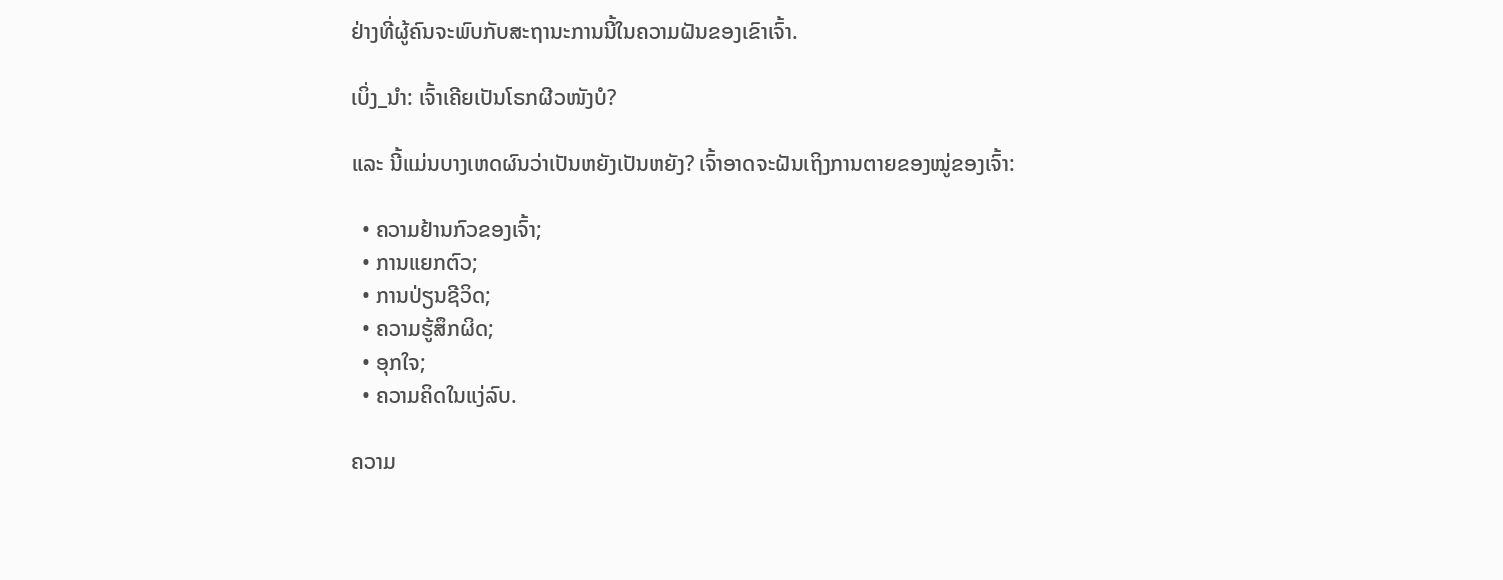ຢ່າງທີ່ຜູ້ຄົນຈະພົບກັບສະຖານະການນີ້ໃນຄວາມຝັນຂອງເຂົາເຈົ້າ.

ເບິ່ງ_ນຳ: ເຈົ້າເຄີຍເປັນໂຣກຜີວໜັງບໍ?

ແລະ ນີ້ແມ່ນບາງເຫດຜົນວ່າເປັນຫຍັງເປັນຫຍັງ? ເຈົ້າອາດຈະຝັນເຖິງການຕາຍຂອງໝູ່ຂອງເຈົ້າ:

  • ຄວາມຢ້ານກົວຂອງເຈົ້າ;
  • ການແຍກຕົວ;
  • ການປ່ຽນຊີວິດ;
  • ຄວາມຮູ້ສຶກຜິດ;
  • ອຸກໃຈ;
  • ຄວາມຄິດໃນແງ່ລົບ.

ຄວາມ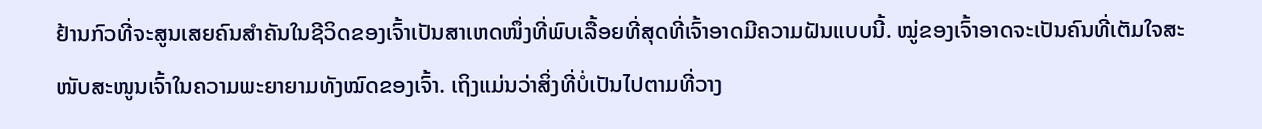ຢ້ານກົວທີ່ຈະສູນເສຍຄົນສຳຄັນໃນຊີວິດຂອງເຈົ້າເປັນສາເຫດໜຶ່ງທີ່ພົບເລື້ອຍທີ່ສຸດທີ່ເຈົ້າອາດມີຄວາມຝັນແບບນີ້. ໝູ່ຂອງເຈົ້າອາດຈະເປັນຄົນທີ່ເຕັມໃຈສະໜັບສະໜູນເຈົ້າໃນຄວາມພະຍາຍາມທັງໝົດຂອງເຈົ້າ. ເຖິງແມ່ນວ່າສິ່ງທີ່ບໍ່ເປັນໄປຕາມທີ່ວາງ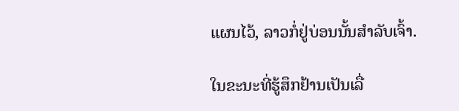ແຜນໄວ້, ລາວກໍ່ຢູ່ບ່ອນນັ້ນສຳລັບເຈົ້າ.

ໃນຂະນະທີ່ຮູ້ສຶກຢ້ານເປັນເລື່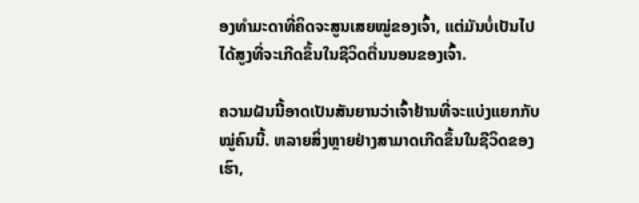ອງທຳມະດາທີ່ຄິດຈະສູນເສຍໝູ່ຂອງເຈົ້າ, ແຕ່ມັນບໍ່ເປັນໄປໄດ້ສູງທີ່ຈະເກີດຂຶ້ນໃນຊີວິດຕື່ນນອນຂອງເຈົ້າ.

ຄວາມຝັນນີ້ອາດເປັນສັນຍານວ່າເຈົ້າຢ້ານທີ່ຈະແບ່ງແຍກກັບໝູ່ຄົນນີ້. ຫລາຍສິ່ງຫຼາຍຢ່າງສາມາດເກີດຂຶ້ນໃນຊີວິດຂອງເຮົາ,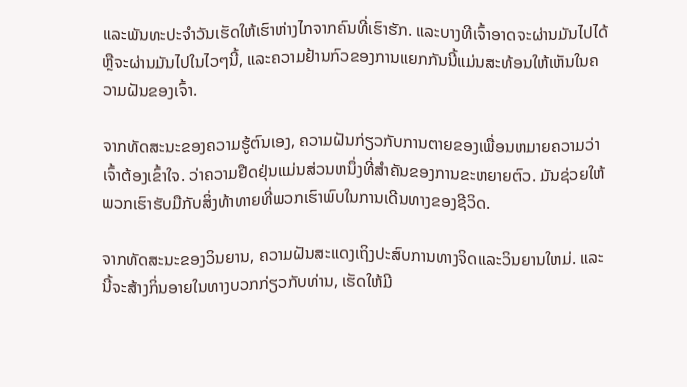ແລະພັນທະປະຈໍາວັນເຮັດໃຫ້ເຮົາຫ່າງໄກຈາກຄົນທີ່ເຮົາຮັກ. ແລະບາງທີເຈົ້າອາດຈະຜ່ານມັນໄປໄດ້ ຫຼືຈະຜ່ານມັນໄປໃນໄວໆນີ້, ແລະຄວາມຢ້ານກົວຂອງການແຍກກັນນີ້ແມ່ນສະທ້ອນໃຫ້ເຫັນໃນຄວາມຝັນຂອງເຈົ້າ.

ຈາກທັດສະນະຂອງຄວາມຮູ້ຕົນເອງ, ຄວາມຝັນກ່ຽວກັບການຕາຍຂອງເພື່ອນຫມາຍຄວາມວ່າເຈົ້າຕ້ອງເຂົ້າໃຈ. ວ່າຄວາມຢືດຢຸ່ນແມ່ນສ່ວນຫນຶ່ງທີ່ສໍາຄັນຂອງການຂະຫຍາຍຕົວ. ມັນຊ່ວຍໃຫ້ພວກເຮົາຮັບມືກັບສິ່ງທ້າທາຍທີ່ພວກເຮົາພົບໃນການເດີນທາງຂອງຊີວິດ.

ຈາກທັດສະນະຂອງວິນຍານ, ຄວາມຝັນສະແດງເຖິງປະສົບການທາງຈິດແລະວິນຍານໃຫມ່. ແລະນີ້ຈະສ້າງກິ່ນອາຍໃນທາງບວກກ່ຽວກັບທ່ານ, ເຮັດໃຫ້ມີ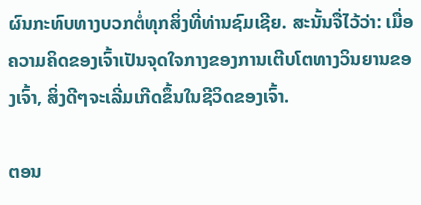ຜົນກະທົບທາງບວກຕໍ່ທຸກສິ່ງທີ່ທ່ານຊົມເຊີຍ. ສະນັ້ນຈື່ໄວ້ວ່າ: ເມື່ອຄວາມຄິດຂອງເຈົ້າເປັນຈຸດໃຈກາງຂອງການເຕີບໂຕທາງວິນຍານຂອງເຈົ້າ, ສິ່ງດີໆຈະເລີ່ມເກີດຂຶ້ນໃນຊີວິດຂອງເຈົ້າ.

ຕອນ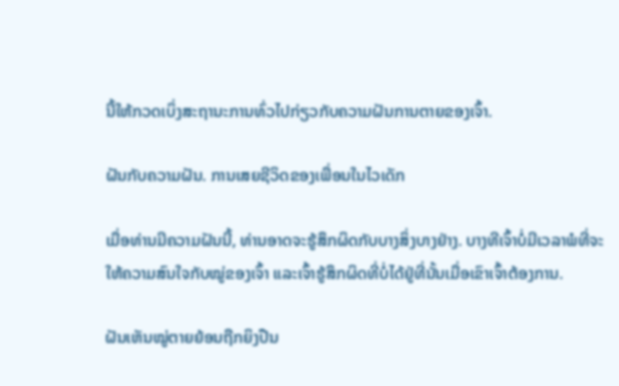ນີ້ໃຫ້ກວດເບິ່ງສະຖານະການທົ່ວໄປກ່ຽວກັບຄວາມຝັນການຕາຍຂອງເຈົ້າ.

ຝັນກັບຄວາມຝັນ. ການເສຍຊີວິດຂອງເພື່ອນໃນໄວເດັກ

ເມື່ອທ່ານມີຄວາມຝັນນີ້, ທ່ານອາດຈະຮູ້ສຶກຜິດກັບບາງສິ່ງບາງຢ່າງ. ບາງທີເຈົ້າບໍ່ມີເວລາພໍທີ່ຈະໃຫ້ຄວາມສົນໃຈກັບໝູ່ຂອງເຈົ້າ ແລະເຈົ້າຮູ້ສຶກຜິດທີ່ບໍ່ໄດ້ຢູ່ທີ່ນັ້ນເມື່ອເຂົາເຈົ້າຕ້ອງການ.

ຝັນເຫັນໝູ່ຕາຍຍ້ອນຖືກຍິງປືນ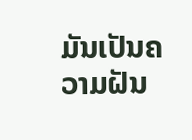ມັນເປັນຄວາມຝັນ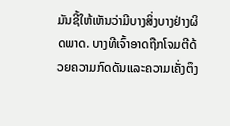ມັນຊີ້ໃຫ້ເຫັນວ່າມີບາງສິ່ງບາງຢ່າງຜິດພາດ. ບາງທີເຈົ້າອາດຖືກໂຈມຕີດ້ວຍຄວາມກົດດັນແລະຄວາມເຄັ່ງຕຶງ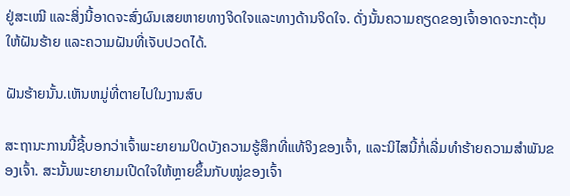ຢູ່ສະເໝີ ແລະສິ່ງນີ້ອາດຈະສົ່ງຜົນເສຍຫາຍທາງຈິດໃຈແລະທາງດ້ານຈິດໃຈ. ດັ່ງນັ້ນຄວາມຄຽດຂອງເຈົ້າອາດຈະກະຕຸ້ນໃຫ້ຝັນຮ້າຍ ແລະຄວາມຝັນທີ່ເຈັບປວດໄດ້.

ຝັນຮ້າຍນັ້ນ.ເຫັນຫມູ່ທີ່ຕາຍໄປໃນງານສົບ

ສະຖານະການນີ້ຊີ້ບອກວ່າເຈົ້າພະຍາຍາມປິດບັງຄວາມຮູ້ສຶກທີ່ແທ້ຈິງຂອງເຈົ້າ, ແລະນິໄສນີ້ກໍ່ເລີ່ມທໍາຮ້າຍຄວາມສຳພັນຂອງເຈົ້າ. ສະນັ້ນພະຍາຍາມເປີດໃຈໃຫ້ຫຼາຍຂຶ້ນກັບໝູ່ຂອງເຈົ້າ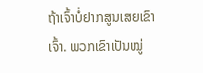ຖ້າເຈົ້າບໍ່ຢາກສູນເສຍເຂົາເຈົ້າ. ພວກເຂົາເປັນໝູ່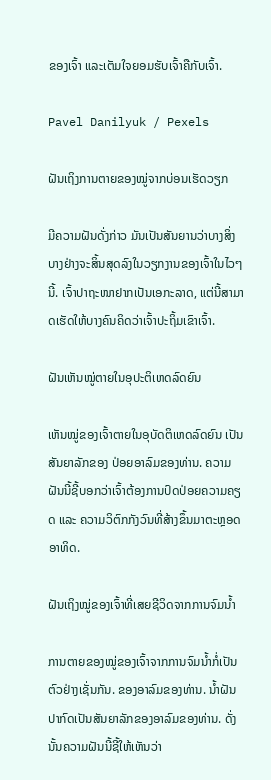ຂອງເຈົ້າ ແລະເຕັມໃຈຍອມຮັບເຈົ້າຄືກັບເຈົ້າ.

Pavel Danilyuk / Pexels

ຝັນເຖິງການຕາຍຂອງໝູ່ຈາກບ່ອນເຮັດວຽກ

ມີຄວາມຝັນດັ່ງກ່າວ ມັນເປັນສັນຍານວ່າບາງສິ່ງບາງຢ່າງຈະສິ້ນສຸດລົງໃນວຽກງານຂອງເຈົ້າໃນໄວໆນີ້. ເຈົ້າປາຖະໜາຢາກເປັນເອກະລາດ, ແຕ່ນີ້ສາມາດເຮັດໃຫ້ບາງຄົນຄິດວ່າເຈົ້າປະຖິ້ມເຂົາເຈົ້າ.

ຝັນເຫັນໝູ່ຕາຍໃນອຸປະຕິເຫດລົດຍົນ

ເຫັນໝູ່ຂອງເຈົ້າຕາຍໃນອຸບັດຕິເຫດລົດຍົນ ເປັນສັນຍາລັກຂອງ ປ່ອຍອາລົມຂອງທ່ານ. ຄວາມຝັນນີ້ຊີ້ບອກວ່າເຈົ້າຕ້ອງການປົດປ່ອຍຄວາມຄຽດ ແລະ ຄວາມວິຕົກກັງວົນທີ່ສ້າງຂຶ້ນມາຕະຫຼອດອາທິດ.

ຝັນເຖິງໝູ່ຂອງເຈົ້າທີ່ເສຍຊີວິດຈາກການຈົມນໍ້າ

ການຕາຍຂອງໝູ່ຂອງເຈົ້າຈາກການຈົມນໍ້າກໍ່ເປັນຕົວຢ່າງເຊັ່ນກັນ. ຂອງອາລົມຂອງທ່ານ. ນ້ຳຝັນປາກົດເປັນສັນຍາລັກຂອງອາລົມຂອງທ່ານ. ດັ່ງນັ້ນຄວາມຝັນນີ້ຊີ້ໃຫ້ເຫັນວ່າ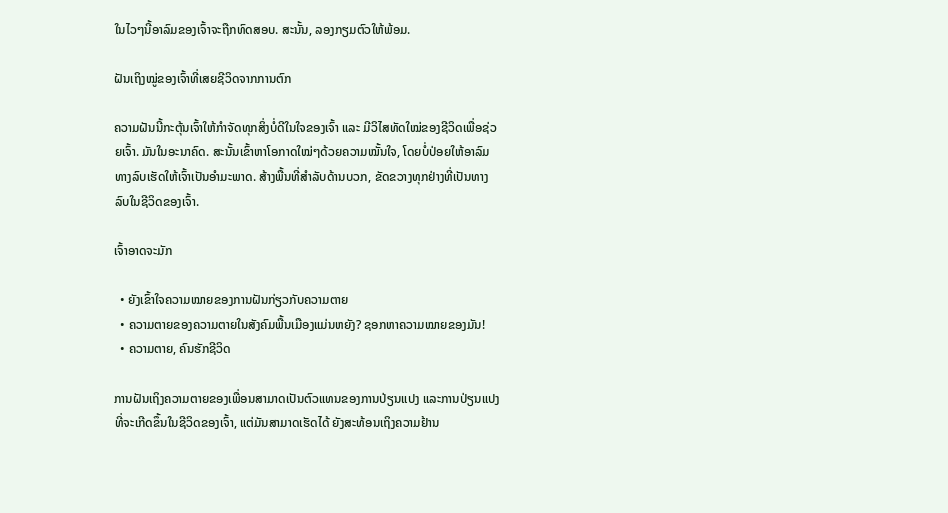ໃນໄວໆນີ້ອາລົມຂອງເຈົ້າຈະຖືກທົດສອບ. ສະນັ້ນ, ລອງກຽມຕົວໃຫ້ພ້ອມ.

ຝັນເຖິງໝູ່ຂອງເຈົ້າທີ່ເສຍຊີວິດຈາກການຕົກ

ຄວາມຝັນນີ້ກະຕຸ້ນເຈົ້າໃຫ້ກຳຈັດທຸກສິ່ງບໍ່ດີໃນໃຈຂອງເຈົ້າ ແລະ ມີວິໄສທັດໃໝ່ຂອງຊີວິດເພື່ອຊ່ວຍເຈົ້າ. ມັນໃນອະນາຄົດ. ສະນັ້ນເຂົ້າຫາໂອກາດໃໝ່ໆດ້ວຍຄວາມໝັ້ນໃຈ, ໂດຍບໍ່ປ່ອຍໃຫ້ອາລົມທາງລົບເຮັດໃຫ້ເຈົ້າເປັນອຳມະພາດ. ສ້າງພື້ນທີ່ສໍາລັບດ້ານບວກ, ຂັດຂວາງທຸກຢ່າງທີ່ເປັນທາງລົບໃນຊີວິດຂອງເຈົ້າ.

ເຈົ້າອາດຈະມັກ

  • ຍັງເຂົ້າໃຈຄວາມໝາຍຂອງການຝັນກ່ຽວກັບຄວາມຕາຍ
  • ຄວາມຕາຍຂອງຄວາມຕາຍໃນສັງຄົມພື້ນເມືອງແມ່ນຫຍັງ? ຊອກຫາຄວາມໝາຍຂອງມັນ!
  • ຄວາມຕາຍ, ຄົນຮັກຊີວິດ

ການຝັນເຖິງຄວາມຕາຍຂອງເພື່ອນສາມາດເປັນຕົວແທນຂອງການປ່ຽນແປງ ແລະການປ່ຽນແປງທີ່ຈະເກີດຂຶ້ນໃນຊີວິດຂອງເຈົ້າ, ແຕ່ມັນສາມາດເຮັດໄດ້ ຍັງສະທ້ອນເຖິງຄວາມຢ້ານ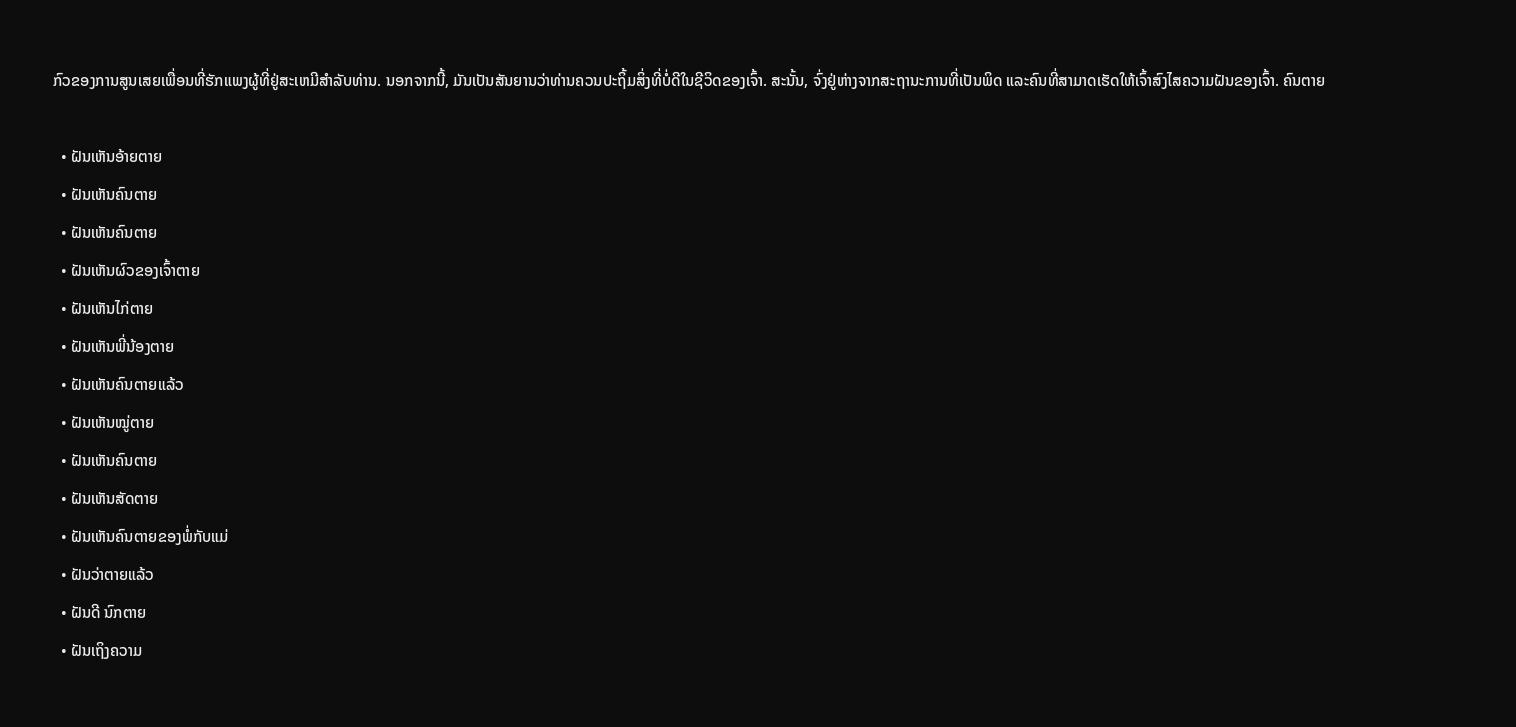ກົວຂອງການສູນເສຍເພື່ອນທີ່ຮັກແພງຜູ້ທີ່ຢູ່ສະເຫມີສໍາລັບທ່ານ. ນອກຈາກນີ້, ມັນເປັນສັນຍານວ່າທ່ານຄວນປະຖິ້ມສິ່ງທີ່ບໍ່ດີໃນຊີວິດຂອງເຈົ້າ. ສະນັ້ນ, ຈົ່ງຢູ່ຫ່າງຈາກສະຖານະການທີ່ເປັນພິດ ແລະຄົນທີ່ສາມາດເຮັດໃຫ້ເຈົ້າສົງໄສຄວາມຝັນຂອງເຈົ້າ. ຄົນຕາຍ

  • ຝັນເຫັນອ້າຍຕາຍ
  • ຝັນເຫັນຄົນຕາຍ
  • ຝັນເຫັນຄົນຕາຍ
  • ຝັນເຫັນຜົວຂອງເຈົ້າຕາຍ
  • ຝັນເຫັນໄກ່ຕາຍ
  • ຝັນເຫັນພີ່ນ້ອງຕາຍ
  • ຝັນເຫັນຄົນຕາຍແລ້ວ
  • ຝັນເຫັນໝູ່ຕາຍ
  • ຝັນເຫັນຄົນຕາຍ
  • ຝັນເຫັນສັດຕາຍ
  • ຝັນເຫັນຄົນຕາຍຂອງພໍ່ກັບແມ່
  • ຝັນວ່າຕາຍແລ້ວ
  • ຝັນດີ ນົກຕາຍ
  • ຝັນເຖິງຄວາມ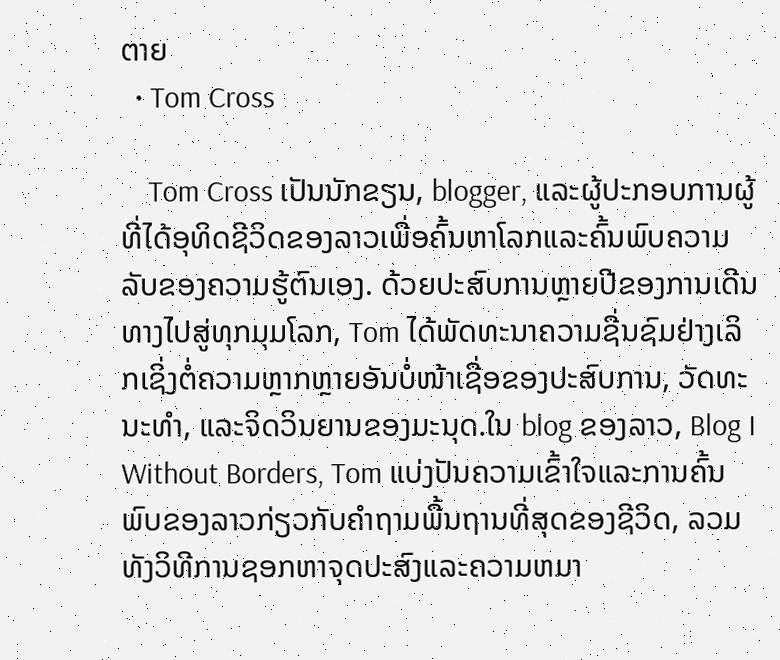ຕາຍ
  • Tom Cross

    Tom Cross ເປັນນັກຂຽນ, blogger, ແລະຜູ້ປະກອບການຜູ້ທີ່ໄດ້ອຸທິດຊີວິດຂອງລາວເພື່ອຄົ້ນຫາໂລກແລະຄົ້ນພົບຄວາມລັບຂອງຄວາມຮູ້ຕົນເອງ. ດ້ວຍປະສົບການຫຼາຍປີຂອງການເດີນທາງໄປສູ່ທຸກມຸມໂລກ, Tom ໄດ້ພັດທະນາຄວາມຊື່ນຊົມຢ່າງເລິກເຊິ່ງຕໍ່ຄວາມຫຼາກຫຼາຍອັນບໍ່ໜ້າເຊື່ອຂອງປະສົບການ, ວັດທະນະທຳ, ແລະຈິດວິນຍານຂອງມະນຸດ.ໃນ blog ຂອງລາວ, Blog I Without Borders, Tom ແບ່ງປັນຄວາມເຂົ້າໃຈແລະການຄົ້ນພົບຂອງລາວກ່ຽວກັບຄໍາຖາມພື້ນຖານທີ່ສຸດຂອງຊີວິດ, ລວມທັງວິທີການຊອກຫາຈຸດປະສົງແລະຄວາມຫມາ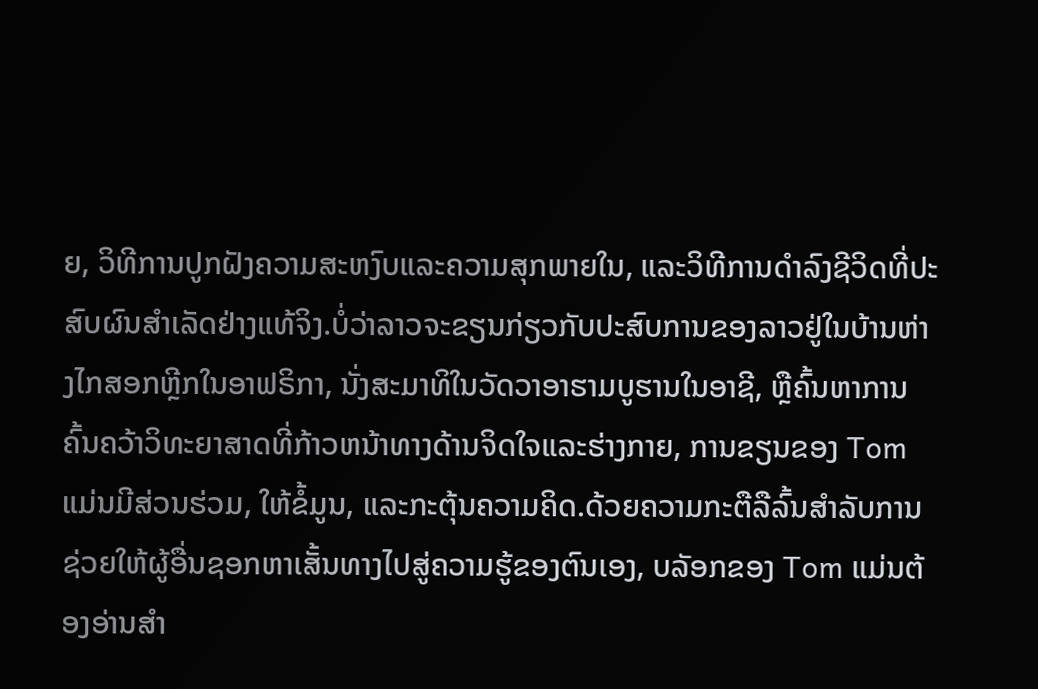ຍ, ວິທີການປູກຝັງຄວາມສະຫງົບແລະຄວາມສຸກພາຍໃນ, ແລະວິທີການດໍາລົງຊີວິດທີ່ປະສົບຜົນສໍາເລັດຢ່າງແທ້ຈິງ.ບໍ່ວ່າລາວຈະຂຽນກ່ຽວກັບປະສົບການຂອງລາວຢູ່ໃນບ້ານຫ່າງໄກສອກຫຼີກໃນອາຟຣິກາ, ນັ່ງສະມາທິໃນວັດວາອາຮາມບູຮານໃນອາຊີ, ຫຼືຄົ້ນຫາການຄົ້ນຄວ້າວິທະຍາສາດທີ່ກ້າວຫນ້າທາງດ້ານຈິດໃຈແລະຮ່າງກາຍ, ການຂຽນຂອງ Tom ແມ່ນມີສ່ວນຮ່ວມ, ໃຫ້ຂໍ້ມູນ, ແລະກະຕຸ້ນຄວາມຄິດ.ດ້ວຍຄວາມກະຕືລືລົ້ນສໍາລັບການຊ່ວຍໃຫ້ຜູ້ອື່ນຊອກຫາເສັ້ນທາງໄປສູ່ຄວາມຮູ້ຂອງຕົນເອງ, ບລັອກຂອງ Tom ແມ່ນຕ້ອງອ່ານສໍາ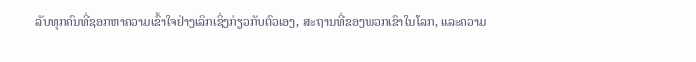ລັບທຸກຄົນທີ່ຊອກຫາຄວາມເຂົ້າໃຈຢ່າງເລິກເຊິ່ງກ່ຽວກັບຕົວເອງ, ສະຖານທີ່ຂອງພວກເຂົາໃນໂລກ, ແລະຄວາມ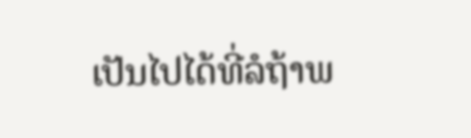ເປັນໄປໄດ້ທີ່ລໍຖ້າພ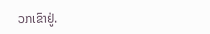ວກເຂົາຢູ່.